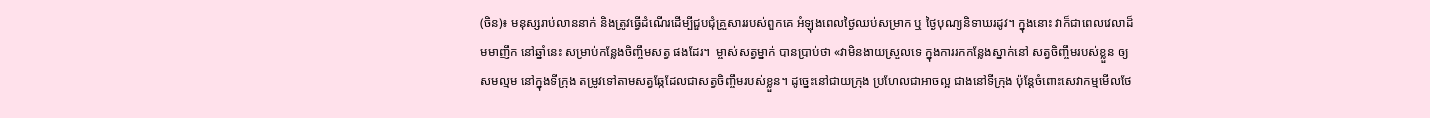(ចិន)៖ មនុស្សរាប់លាននាក់ និងត្រូវធ្វើដំណើរដើម្បីជួបជុំគ្រួសាររបស់ពួកគេ អំឡុងពេលថ្ងៃឈប់សម្រាក ឬ ថ្ងៃបុណ្យនិទាឃរដូវ។ ក្នុងនោះ វាក៏ជាពេលវេលាដ៏មមាញឹក នៅឆ្នាំនេះ សម្រាប់កន្លែងចិញ្ចឹមសត្វ ផងដែរ។  ម្ចាស់សត្វម្នាក់ បានប្រាប់ថា «វាមិនងាយស្រួលទេ ក្នុងការរកកន្លែងស្នាក់នៅ សត្វចិញ្ចឹមរបស់ខ្លួន ឲ្យសមល្មម នៅក្នុងទីក្រុង តម្រូវទៅតាមសត្វឆ្កែដែលជាសត្វចិញ្ចឹមរបស់ខ្លួន។ ដូច្នេះនៅជាយក្រុង ប្រហែលជាអាចល្អ ជាងនៅទីក្រុង ប៉ុន្តែចំពោះសេវាកម្មមើលថែ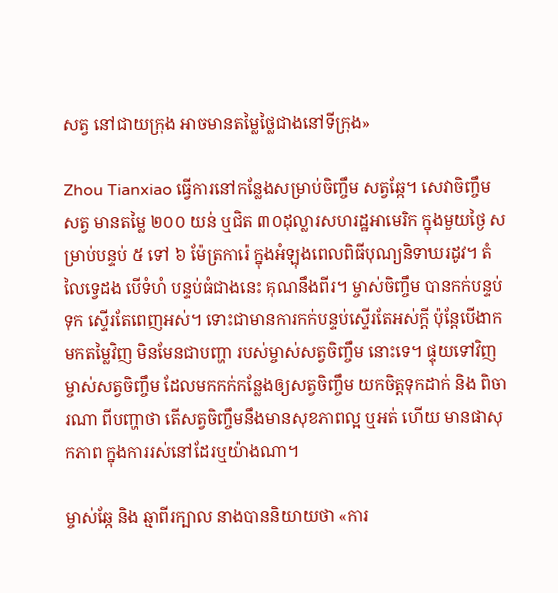សត្វ នៅជាយក្រុង អាចមានតម្លៃថ្លៃជាងនៅទីក្រុង»

Zhou Tianxiao ធ្វើការនៅកន្លែងសម្រាប់ចិញ្ចឹម សត្វឆ្កែ។ សេវាចិញ្ចឹមសត្វ មានតម្លៃ ២០០ យន់ ឬជិត ៣០ដុល្លារសហរដ្ឋអាមេរិក ក្នុងមួយថ្ងៃ សម្រាប់បន្ទប់ ៥ ទៅ ៦ ម៉ែត្រការ៉េ ក្នុងអំឡុងពេលពិធីបុណ្យនិទាឃរដូវ។ តំលៃទ្វេដង បើទំហំ បន្ទប់ធំជាងនេះ គុណនឹងពីរ។ ម្ចាស់ចិញ្ចឹម បានកក់បន្ទប់ ទុក ស្ទើរតែពេញអស់។ ទោះជាមានការកក់បន្ទប់ស្ទើរតែអស់ក្ដី ប៉ុន្តែបើងាកមកតម្លៃវិញ មិនមែនជាបញ្ហា របស់ម្ចាស់សត្វចិញ្ចឹម នោះទេ។ ផ្ទុយទៅវិញ ម្ចាស់សត្វចិញ្ចឹម ដែលមកកក់កន្លែងឲ្យសត្វចិញ្ចឹម យកចិត្តទុកដាក់ និង ពិចារណា ពីបញ្ហាថា តើសត្វចិញ្ចឹមនឹងមានសុខភាពល្អ ឬអត់ ហើយ មានផាសុកភាព ក្នុងការរស់នៅដែរឬយ៉ាងណា។

ម្ចាស់ឆ្កែ និង ឆ្មាពីរក្បាល នាងបាននិយាយថា «ការ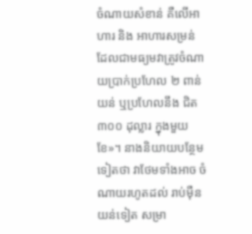ចំណាយសំខាន់ គឺលើអាហារ និង អាហារសម្រន់ ដែលជាមធ្យមវាត្រូវចំណាយប្រាក់ប្រហែល ២ ពាន់ យន់ ឬប្រហែលនឹង ជិត ៣០០ ដុល្លារ ក្នុងមួយខែ»។ នាងនិយាយបន្ថែមទៀតថា វាថែមទាំងអាច ចំណាយរហូតដល់ រាប់ម៉ឺនយន់ទៀត សម្រា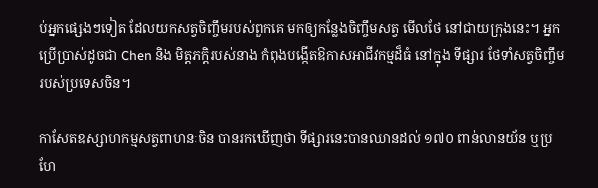ប់អ្នកផ្សេងៗទៀត ដែលយកសត្វចិញ្ចឹមរបស់ពួកគេ មកឲ្យកន្លែងចិញ្ចឹមសត្វ មើលថែ នៅជាយក្រុងនេះ។ អ្នកប្រើប្រាស់ដូចជា Chen និង មិត្តភក្តិរបស់នាង កំពុងបង្កើតឱកាសអាជីវកម្មដ៏ធំ នៅក្នុង ទីផ្សារ ថែទាំសត្វចិញ្ចឹម របស់ប្រទេសចិន។

កាសែតឧស្សាហកម្មសត្វពាហនៈចិន បានរកឃើញថា ទីផ្សារនេះបានឈានដល់ ១៧០ ពាន់លានយ័ន ឬប្រហែ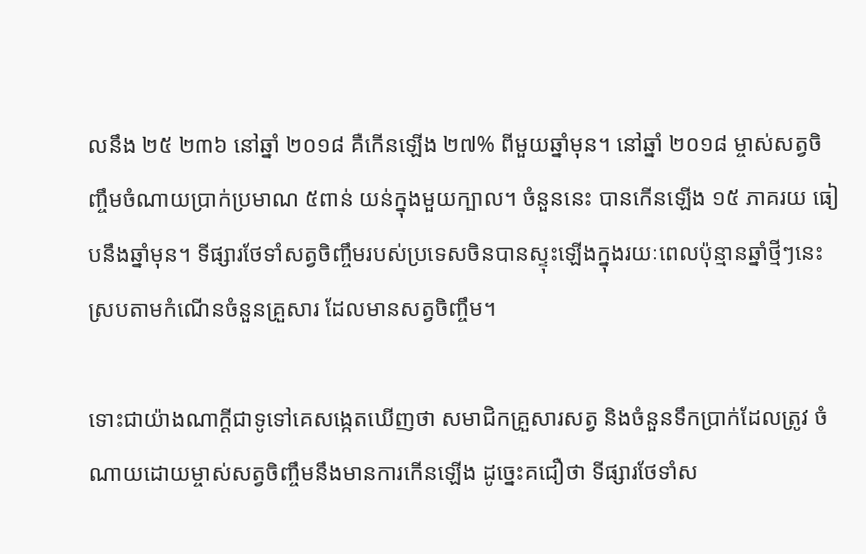លនឹង ២៥ ២៣៦ នៅឆ្នាំ ២០១៨ គឺកើនឡើង ២៧% ពីមួយឆ្នាំមុន។ នៅឆ្នាំ ២០១៨ ម្ចាស់សត្វចិញ្ចឹមចំណាយប្រាក់ប្រមាណ ៥ពាន់ យន់ក្នុងមួយក្បាល។ ចំនួននេះ បានកើនឡើង ១៥ ភាគរយ ធៀបនឹងឆ្នាំមុន។ ទីផ្សារថែទាំសត្វចិញ្ចឹមរបស់ប្រទេសចិនបានស្ទុះឡើងក្នុងរយៈពេលប៉ុន្មានឆ្នាំថ្មីៗនេះ ស្របតាមកំណើនចំនួនគ្រួសារ ដែលមានសត្វចិញ្ចឹម។

ទោះជាយ៉ាងណាក្ដីជាទូទៅគេសង្កេតឃើញថា សមាជិកគ្រួសារសត្វ និងចំនួនទឹកប្រាក់ដែលត្រូវ ចំណាយដោយម្ចាស់សត្វចិញ្ចឹមនឹងមានការកើនឡើង ដូច្នេះគជឿថា ទីផ្សារថែទាំស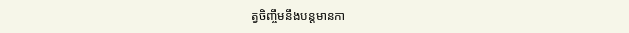ត្វចិញ្ចឹមនឹងបន្តមានកា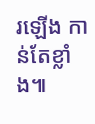រឡើង កាន់តែខ្លាំង៕